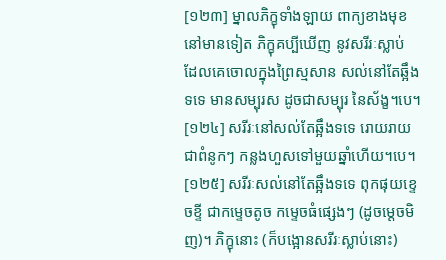[១២៣] ម្នាលភិក្ខុទាំងឡាយ ពាក្យខាងមុខនៅមានទៀត ភិក្ខុគប្បីឃើញ នូវសរីរៈស្លាប់ ដែលគេចោលក្នុងព្រៃស្មសាន សល់នៅតែឆ្អឹងទទេ មានសម្បុរស ដូចជាសម្បុរ នៃស័ង្ខ។បេ។
[១២៤] សរីរៈនៅសល់តែឆ្អឹងទទេ រោយរាយជាពំនូកៗ កន្លងហួសទៅមួយឆ្នាំហើយ។បេ។
[១២៥] សរីរៈសល់នៅតែឆ្អឹងទទេ ពុកផុយខ្ទេចខ្ទី ជាកម្ទេចតូច កម្ទេចធំផ្សេងៗ (ដូចម្តេចមិញ)។ ភិក្ខុនោះ (ក៏បង្អោនសរីរៈស្លាប់នោះ)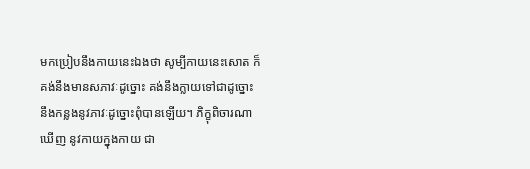មកប្រៀបនឹងកាយនេះឯងថា សូម្បីកាយនេះសោត ក៏គង់នឹងមានសភាវៈដូច្នោះ គង់នឹងក្លាយទៅជាដូច្នោះ នឹងកន្លងនូវភាវៈដូច្នោះពុំបានឡើយ។ ភិក្ខុពិចារណាឃើញ នូវកាយក្នុងកាយ ជា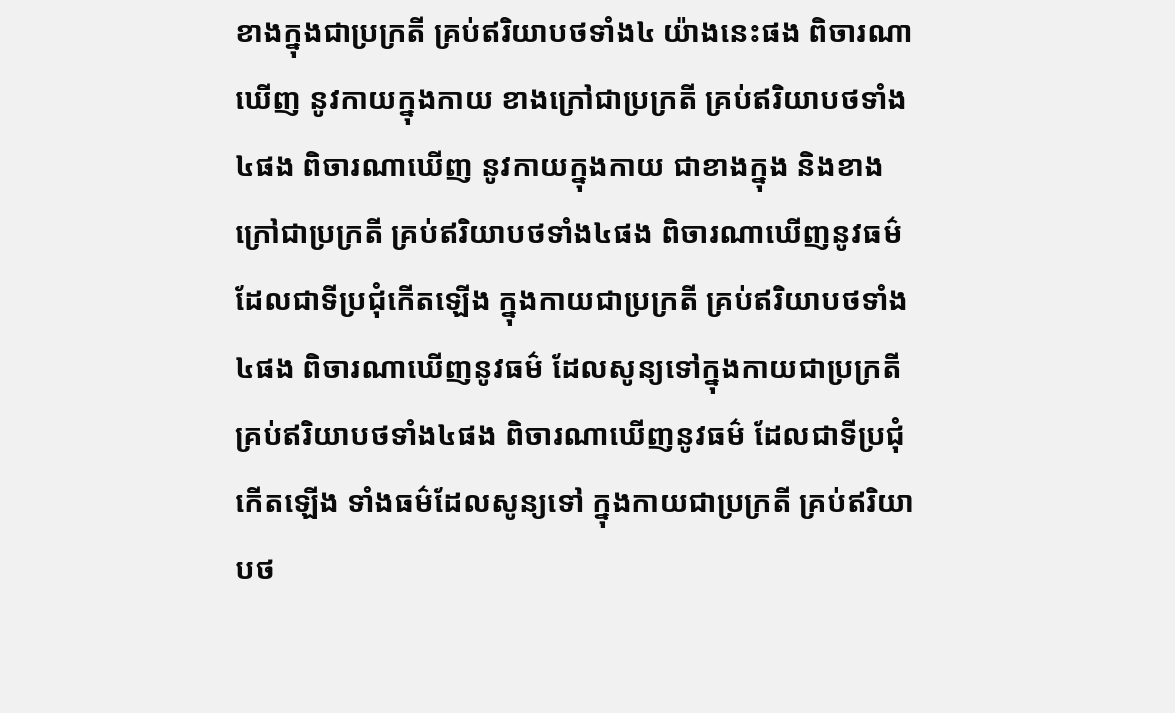ខាងក្នុងជាប្រក្រតី គ្រប់ឥរិយាបថទាំង៤ យ៉ាងនេះផង ពិចារណាឃើញ នូវកាយក្នុងកាយ ខាងក្រៅជាប្រក្រតី គ្រប់ឥរិយាបថទាំង៤ផង ពិចារណាឃើញ នូវកាយក្នុងកាយ ជាខាងក្នុង និងខាងក្រៅជាប្រក្រតី គ្រប់ឥរិយាបថទាំង៤ផង ពិចារណាឃើញនូវធម៌ ដែលជាទីប្រជុំកើតឡើង ក្នុងកាយជាប្រក្រតី គ្រប់ឥរិយាបថទាំង៤ផង ពិចារណាឃើញនូវធម៌ ដែលសូន្យទៅក្នុងកាយជាប្រក្រតី គ្រប់ឥរិយាបថទាំង៤ផង ពិចារណាឃើញនូវធម៌ ដែលជាទីប្រជុំកើតឡើង ទាំងធម៌ដែលសូន្យទៅ ក្នុងកាយជាប្រក្រតី គ្រប់ឥរិយាបថ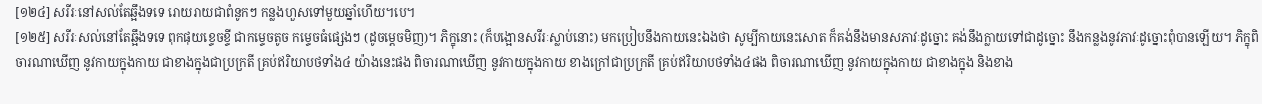[១២៤] សរីរៈនៅសល់តែឆ្អឹងទទេ រោយរាយជាពំនូកៗ កន្លងហួសទៅមួយឆ្នាំហើយ។បេ។
[១២៥] សរីរៈសល់នៅតែឆ្អឹងទទេ ពុកផុយខ្ទេចខ្ទី ជាកម្ទេចតូច កម្ទេចធំផ្សេងៗ (ដូចម្តេចមិញ)។ ភិក្ខុនោះ (ក៏បង្អោនសរីរៈស្លាប់នោះ) មកប្រៀបនឹងកាយនេះឯងថា សូម្បីកាយនេះសោត ក៏គង់នឹងមានសភាវៈដូច្នោះ គង់នឹងក្លាយទៅជាដូច្នោះ នឹងកន្លងនូវភាវៈដូច្នោះពុំបានឡើយ។ ភិក្ខុពិចារណាឃើញ នូវកាយក្នុងកាយ ជាខាងក្នុងជាប្រក្រតី គ្រប់ឥរិយាបថទាំង៤ យ៉ាងនេះផង ពិចារណាឃើញ នូវកាយក្នុងកាយ ខាងក្រៅជាប្រក្រតី គ្រប់ឥរិយាបថទាំង៤ផង ពិចារណាឃើញ នូវកាយក្នុងកាយ ជាខាងក្នុង និងខាង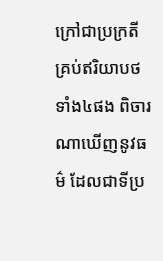ក្រៅជាប្រក្រតី គ្រប់ឥរិយាបថទាំង៤ផង ពិចារណាឃើញនូវធម៌ ដែលជាទីប្រ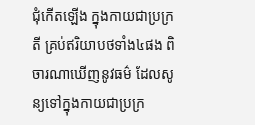ជុំកើតឡើង ក្នុងកាយជាប្រក្រតី គ្រប់ឥរិយាបថទាំង៤ផង ពិចារណាឃើញនូវធម៌ ដែលសូន្យទៅក្នុងកាយជាប្រក្រ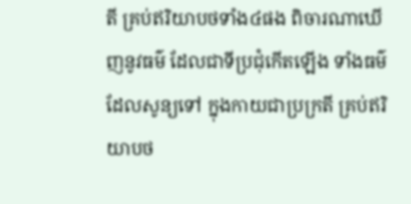តី គ្រប់ឥរិយាបថទាំង៤ផង ពិចារណាឃើញនូវធម៌ ដែលជាទីប្រជុំកើតឡើង ទាំងធម៌ដែលសូន្យទៅ ក្នុងកាយជាប្រក្រតី គ្រប់ឥរិយាបថ